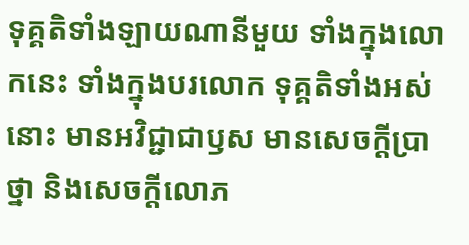ទុគ្គតិទាំងឡាយណានីមួយ ទាំងក្នុងលោកនេះ ទាំងក្នុងបរលោក ទុគ្គតិទាំងអស់នោះ មានអវិជ្ជាជាឫស មានសេចក្ដីប្រាថ្នា និងសេចក្ដីលោភ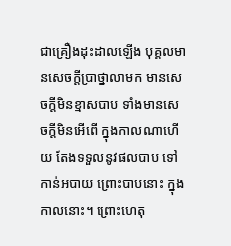ជាគ្រឿងដុះដាលឡើង បុគ្គលមានសេចក្ដីប្រាថ្នាលាមក មានសេចក្ដីមិនខ្មាសបាប ទាំងមានសេចក្ដីមិនអើពើ ក្នុងកាលណាហើយ តែងទទួលនូវផលបាប ទៅកាន់អបាយ ព្រោះបាបនោះ ក្នុងកាលនោះ។ ព្រោះហេតុ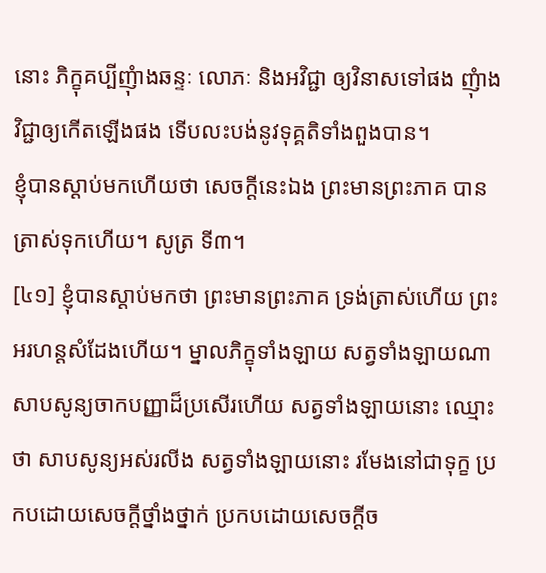នោះ ភិក្ខុគប្បីញុំាងឆន្ទៈ លោភៈ និងអវិជ្ជា ឲ្យវិនាសទៅផង ញុំាងវិជ្ជាឲ្យកើតឡើងផង ទើបលះបង់នូវទុគ្គតិទាំងពួងបាន។
ខ្ញុំបានស្ដាប់មកហើយថា សេចក្ដីនេះឯង ព្រះមានព្រះភាគ បានត្រាស់ទុកហើយ។ សូត្រ ទី៣។
[៤១] ខ្ញុំបានស្ដាប់មកថា ព្រះមានព្រះភាគ ទ្រង់ត្រាស់ហើយ ព្រះអរហន្តសំដែងហើយ។ ម្នាលភិក្ខុទាំងឡាយ សត្វទាំងឡាយណា សាបសូន្យចាកបញ្ញាដ៏ប្រសើរហើយ សត្វទាំងឡាយនោះ ឈ្មោះថា សាបសូន្យអស់រលីង សត្វទាំងឡាយនោះ រមែងនៅជាទុក្ខ ប្រកបដោយសេចក្ដីថ្នាំងថ្នាក់ ប្រកបដោយសេចក្ដីច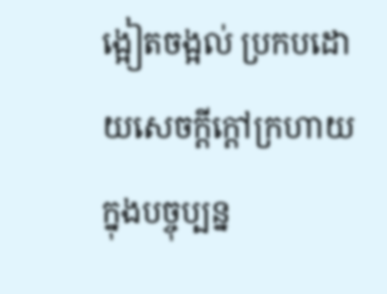ង្អៀតចង្អល់ ប្រកបដោយសេចក្ដីក្ដៅក្រហាយ ក្នុងបច្ចុប្បន្ន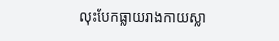លុះបែកធ្លាយរាងកាយស្លា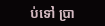ប់ទៅ ប្រា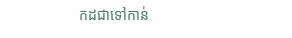កដជាទៅកាន់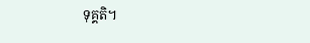ទុគ្គតិ។